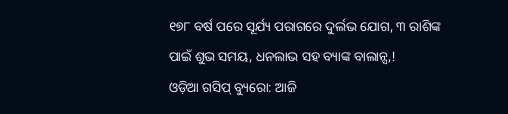୧୭୮ ବର୍ଷ ପରେ ସୂର୍ଯ୍ୟ ପରାଗରେ ଦୁର୍ଲଭ ଯୋଗ, ୩ ରାଶିଙ୍କ ପାଇଁ ଶୁଭ ସମୟ, ଧନଲାଭ ସହ ବ୍ୟାଙ୍କ ବାଲାନ୍ସ,!
ଓଡ଼ିଆ ଗସିପ୍ ବ୍ୟୁରୋ: ଆଜି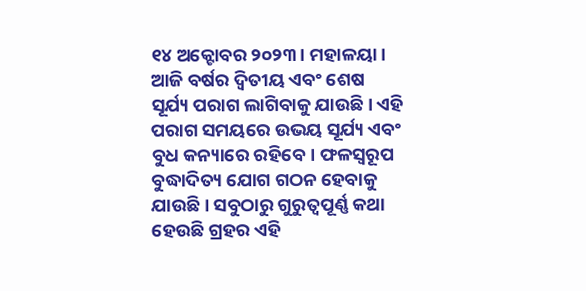୧୪ ଅକ୍ଟୋବର ୨୦୨୩। ମହାଳୟା। ଆଜି ବର୍ଷର ଦ୍ୱିତୀୟ ଏବଂ ଶେଷ ସୂର୍ଯ୍ୟ ପରାଗ ଲାଗିବାକୁ ଯାଉଛି। ଏହି ପରାଗ ସମୟରେ ଉଭୟ ସୂର୍ଯ୍ୟ ଏବଂ ବୁଧ କନ୍ୟାରେ ରହିବେ। ଫଳସ୍ୱରୂପ ବୁଦ୍ଧାଦିତ୍ୟ ଯୋଗ ଗଠନ ହେବାକୁ ଯାଉଛି। ସବୁଠାରୁ ଗୁରୁତ୍ୱପୂର୍ଣ୍ଣ କଥା ହେଉଛି ଗ୍ରହର ଏହି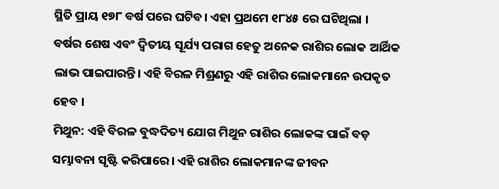ସ୍ଥିତି ପ୍ରାୟ ୧୭୮ ବର୍ଷ ପରେ ଘଟିବ। ଏହା ପ୍ରଥମେ ୧୮୪୫ ରେ ଘଟିଥିଲା ।
ବର୍ଷର ଶେଷ ଏବଂ ଦ୍ୱିତୀୟ ସୂର୍ଯ୍ୟ ପରାଗ ହେତୁ ଅନେକ ରାଶିର ଲୋକ ଆର୍ଥିକ ଲାଭ ପାଇପାରନ୍ତି। ଏହି ବିରଳ ମିଶ୍ରଣରୁ ଏହି ରାଶିର ଲୋକମାନେ ଉପକୃତ ହେବ ।
ମିଥୁନ: ଏହି ବିରଳ ବୁଦ୍ଧଦିତ୍ୟ ଯୋଗ ମିଥୁନ ରାଶିର ଲୋକଙ୍କ ପାଇଁ ବଡ଼ ସମ୍ଭାବନା ସୃଷ୍ଟି କରିପାରେ। ଏହି ରାଶିର ଲୋକମାନଙ୍କ ଜୀବନ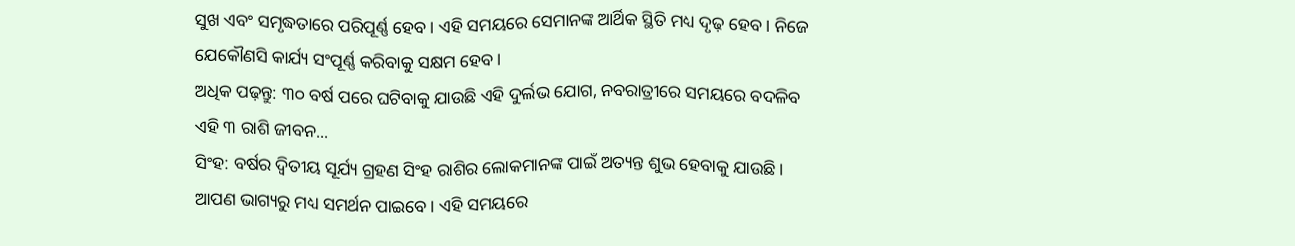ସୁଖ ଏବଂ ସମୃଦ୍ଧତାରେ ପରିପୂର୍ଣ୍ଣ ହେବ। ଏହି ସମୟରେ ସେମାନଙ୍କ ଆର୍ଥିକ ସ୍ଥିତି ମଧ୍ୟ ଦୃଢ଼ ହେବ। ନିଜେ ଯେକୌଣସି କାର୍ଯ୍ୟ ସଂପୂର୍ଣ୍ଣ କରିବାକୁ ସକ୍ଷମ ହେବ।
ଅଧିକ ପଢ଼ନ୍ତୁ: ୩୦ ବର୍ଷ ପରେ ଘଟିବାକୁ ଯାଉଛି ଏହି ଦୁର୍ଲଭ ଯୋଗ, ନବରାତ୍ରୀରେ ସମୟରେ ବଦଳିବ ଏହି ୩ ରାଶି ଜୀବନ...
ସିଂହ: ବର୍ଷର ଦ୍ୱିତୀୟ ସୂର୍ଯ୍ୟ ଗ୍ରହଣ ସିଂହ ରାଶିର ଲୋକମାନଙ୍କ ପାଇଁ ଅତ୍ୟନ୍ତ ଶୁଭ ହେବାକୁ ଯାଉଛି। ଆପଣ ଭାଗ୍ୟରୁ ମଧ୍ୟ ସମର୍ଥନ ପାଇବେ। ଏହି ସମୟରେ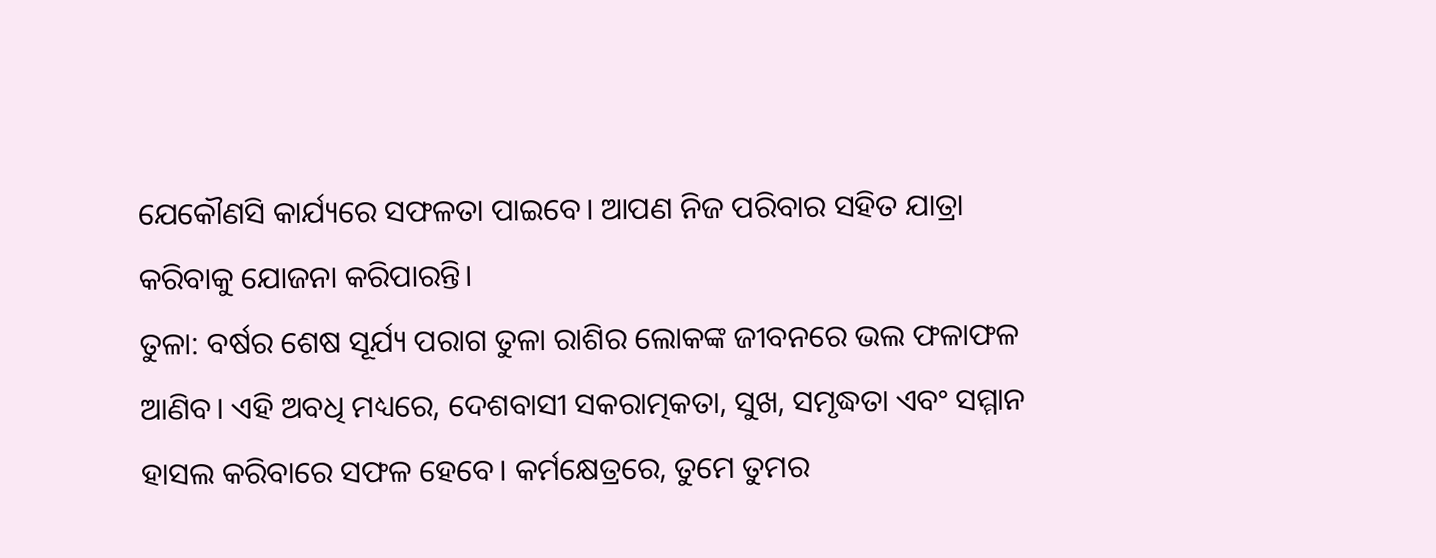ଯେକୌଣସି କାର୍ଯ୍ୟରେ ସଫଳତା ପାଇବେ। ଆପଣ ନିଜ ପରିବାର ସହିତ ଯାତ୍ରା କରିବାକୁ ଯୋଜନା କରିପାରନ୍ତି।
ତୁଳା: ବର୍ଷର ଶେଷ ସୂର୍ଯ୍ୟ ପରାଗ ତୁଳା ରାଶିର ଲୋକଙ୍କ ଜୀବନରେ ଭଲ ଫଳାଫଳ ଆଣିବ। ଏହି ଅବଧି ମଧ୍ୟରେ, ଦେଶବାସୀ ସକରାତ୍ମକତା, ସୁଖ, ସମୃଦ୍ଧତା ଏବଂ ସମ୍ମାନ ହାସଲ କରିବାରେ ସଫଳ ହେବେ। କର୍ମକ୍ଷେତ୍ରରେ, ତୁମେ ତୁମର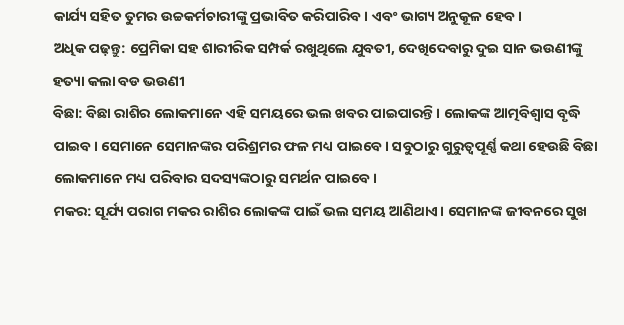କାର୍ଯ୍ୟ ସହିତ ତୁମର ଉଚ୍ଚକର୍ମଚାରୀଙ୍କୁ ପ୍ରଭାବିତ କରିପାରିବ। ଏବଂ ଭାଗ୍ୟ ଅନୁକୂଳ ହେବ।
ଅଧିକ ପଢ଼ନ୍ତୁ: ପ୍ରେମିକା ସହ ଶାରୀରିକ ସମ୍ପର୍କ ରଖୁଥିଲେ ଯୁବତୀ, ଦେଖିଦେବାରୁ ଦୁଇ ସାନ ଭଉଣୀଙ୍କୁ ହତ୍ୟା କଲା ବଡ ଭଉଣୀ
ବିଛା: ବିଛା ରାଶିର ଲୋକମାନେ ଏହି ସମୟରେ ଭଲ ଖବର ପାଇପାରନ୍ତି। ଲୋକଙ୍କ ଆତ୍ମବିଶ୍ୱାସ ବୃଦ୍ଧି ପାଇବ। ସେମାନେ ସେମାନଙ୍କର ପରିଶ୍ରମର ଫଳ ମଧ୍ୟ ପାଇବେ। ସବୁଠାରୁ ଗୁରୁତ୍ୱପୂର୍ଣ୍ଣ କଥା ହେଉଛି ବିଛା ଲୋକମାନେ ମଧ୍ୟ ପରିବାର ସଦସ୍ୟଙ୍କଠାରୁ ସମର୍ଥନ ପାଇବେ।
ମକର: ସୂର୍ଯ୍ୟ ପରାଗ ମକର ରାଶିର ଲୋକଙ୍କ ପାଇଁ ଭଲ ସମୟ ଆଣିଥାଏ। ସେମାନଙ୍କ ଜୀବନରେ ସୁଖ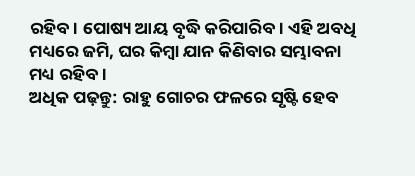ରହିବ। ପୋଷ୍ୟ ଆୟ ବୃଦ୍ଧି କରିପାରିବ। ଏହି ଅବଧି ମଧ୍ୟରେ ଜମି, ଘର କିମ୍ବା ଯାନ କିଣିବାର ସମ୍ଭାବନା ମଧ୍ୟ ରହିବ।
ଅଧିକ ପଢ଼ନ୍ତୁ: ରାହୁ ଗୋଚର ଫଳରେ ସୃଷ୍ଟି ହେବ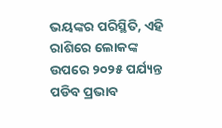ଭୟଙ୍କର ପରିସ୍ଥିତି, ଏହି ରାଶିରେ ଲୋକଙ୍କ ଉପରେ ୨୦୨୫ ପର୍ଯ୍ୟନ୍ତ ପଡିବ ପ୍ରଭାବ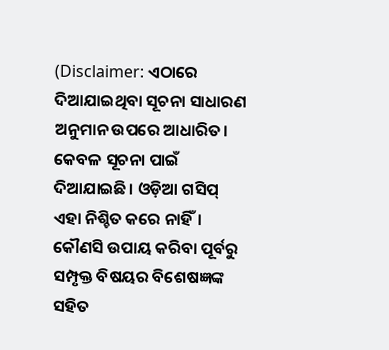(Disclaimer: ଏଠାରେ ଦିଆଯାଇଥିବା ସୂଚନା ସାଧାରଣ ଅନୁମାନ ଉପରେ ଆଧାରିତ। କେବଳ ସୂଚନା ପାଇଁ ଦିଆଯାଇଛି। ଓଡ଼ିଆ ଗସିପ୍ ଏହା ନିଶ୍ଚିତ କରେ ନାହିଁ। କୌଣସି ଉପାୟ କରିବା ପୂର୍ବରୁ ସମ୍ପୃକ୍ତ ବିଷୟର ବିଶେଷଜ୍ଞଙ୍କ ସହିତ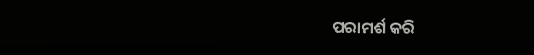ପରାମର୍ଶ କରି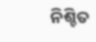ନିଶ୍ଚିତ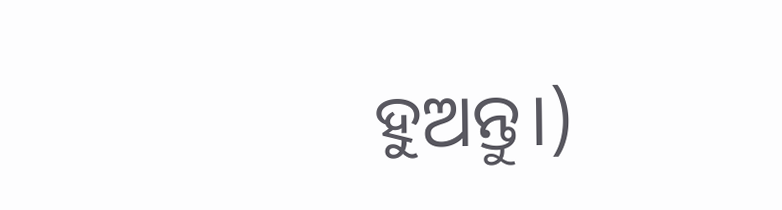ହୁଅନ୍ତୁ।)